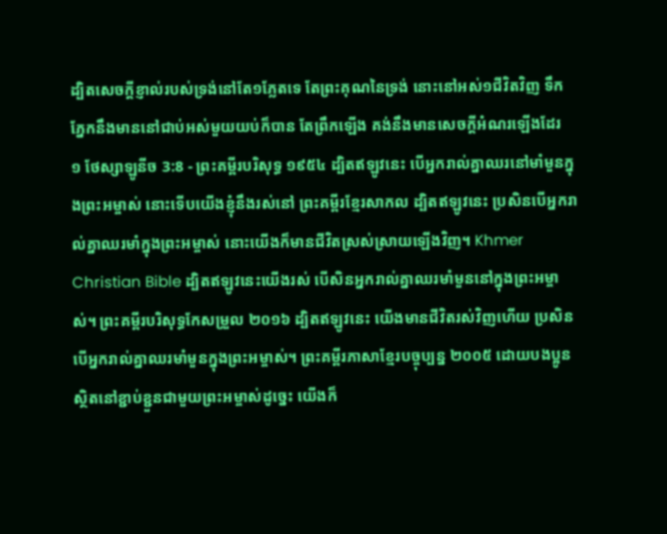ដ្បិតសេចក្ដីខ្ញាល់របស់ទ្រង់នៅតែ១ភ្លែតទេ តែព្រះគុណនៃទ្រង់ នោះនៅអស់១ជីវិតវិញ ទឹកភ្នែកនឹងមាននៅជាប់អស់មួយយប់ក៏បាន តែព្រឹកឡើង គង់នឹងមានសេចក្ដីអំណរឡើងដែរ
១ ថែស្សាឡូនីច 3:8 - ព្រះគម្ពីរបរិសុទ្ធ ១៩៥៤ ដ្បិតឥឡូវនេះ បើអ្នករាល់គ្នាឈរនៅមាំមួនក្នុងព្រះអម្ចាស់ នោះទើបយើងខ្ញុំនឹងរស់នៅ ព្រះគម្ពីរខ្មែរសាកល ដ្បិតឥឡូវនេះ ប្រសិនបើអ្នករាល់គ្នាឈរមាំក្នុងព្រះអម្ចាស់ នោះយើងក៏មានជីវិតស្រស់ស្រាយឡើងវិញ។ Khmer Christian Bible ដ្បិតឥឡូវនេះយើងរស់ បើសិនអ្នករាល់គ្នាឈរមាំមួននៅក្នុងព្រះអម្ចាស់។ ព្រះគម្ពីរបរិសុទ្ធកែសម្រួល ២០១៦ ដ្បិតឥឡូវនេះ យើងមានជីវិតរស់វិញហើយ ប្រសិនបើអ្នករាល់គ្នាឈរមាំមួនក្នុងព្រះអម្ចាស់។ ព្រះគម្ពីរភាសាខ្មែរបច្ចុប្បន្ន ២០០៥ ដោយបងប្អូនស្ថិតនៅខ្ជាប់ខ្ជួនជាមួយព្រះអម្ចាស់ដូច្នេះ យើងក៏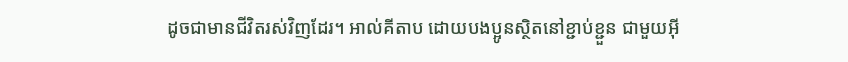ដូចជាមានជីវិតរស់វិញដែរ។ អាល់គីតាប ដោយបងប្អូនស្ថិតនៅខ្ជាប់ខ្ជួន ជាមួយអ៊ី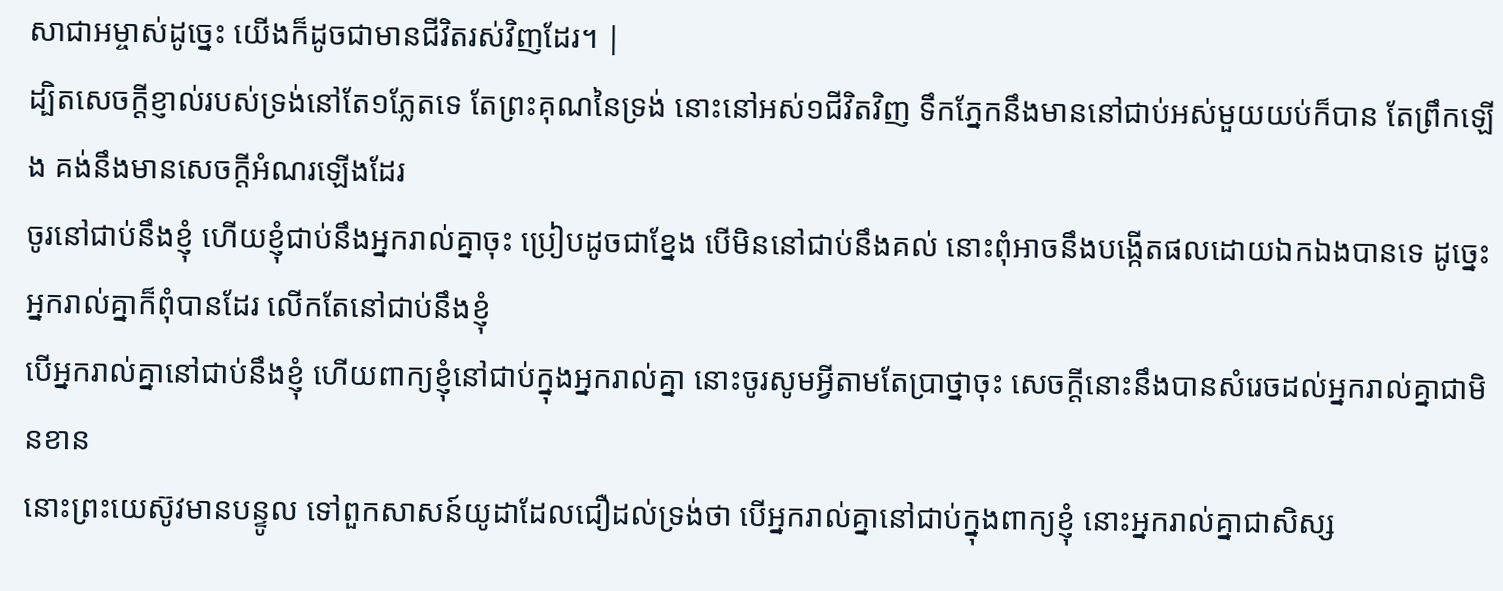សាជាអម្ចាស់ដូច្នេះ យើងក៏ដូចជាមានជីវិតរស់វិញដែរ។ |
ដ្បិតសេចក្ដីខ្ញាល់របស់ទ្រង់នៅតែ១ភ្លែតទេ តែព្រះគុណនៃទ្រង់ នោះនៅអស់១ជីវិតវិញ ទឹកភ្នែកនឹងមាននៅជាប់អស់មួយយប់ក៏បាន តែព្រឹកឡើង គង់នឹងមានសេចក្ដីអំណរឡើងដែរ
ចូរនៅជាប់នឹងខ្ញុំ ហើយខ្ញុំជាប់នឹងអ្នករាល់គ្នាចុះ ប្រៀបដូចជាខ្នែង បើមិននៅជាប់នឹងគល់ នោះពុំអាចនឹងបង្កើតផលដោយឯកឯងបានទេ ដូច្នេះ អ្នករាល់គ្នាក៏ពុំបានដែរ លើកតែនៅជាប់នឹងខ្ញុំ
បើអ្នករាល់គ្នានៅជាប់នឹងខ្ញុំ ហើយពាក្យខ្ញុំនៅជាប់ក្នុងអ្នករាល់គ្នា នោះចូរសូមអ្វីតាមតែប្រាថ្នាចុះ សេចក្ដីនោះនឹងបានសំរេចដល់អ្នករាល់គ្នាជាមិនខាន
នោះព្រះយេស៊ូវមានបន្ទូល ទៅពួកសាសន៍យូដាដែលជឿដល់ទ្រង់ថា បើអ្នករាល់គ្នានៅជាប់ក្នុងពាក្យខ្ញុំ នោះអ្នករាល់គ្នាជាសិស្ស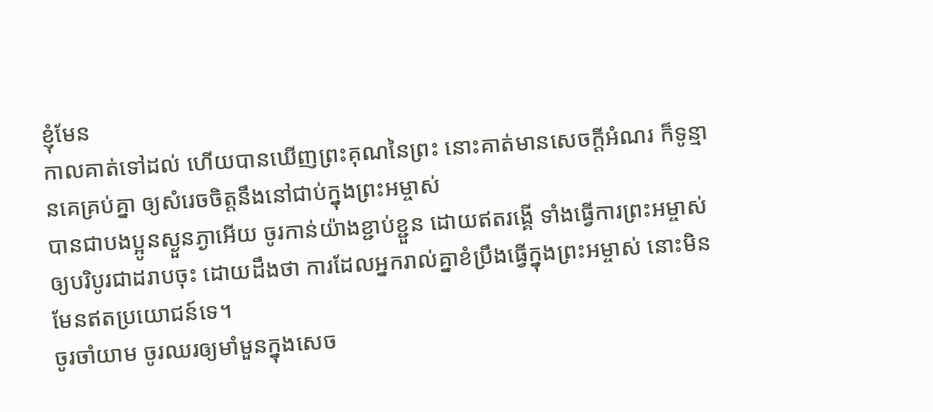ខ្ញុំមែន
កាលគាត់ទៅដល់ ហើយបានឃើញព្រះគុណនៃព្រះ នោះគាត់មានសេចក្ដីអំណរ ក៏ទូន្មានគេគ្រប់គ្នា ឲ្យសំរេចចិត្តនឹងនៅជាប់ក្នុងព្រះអម្ចាស់
បានជាបងប្អូនស្ងួនភ្ងាអើយ ចូរកាន់យ៉ាងខ្ជាប់ខ្ជួន ដោយឥតរង្គើ ទាំងធ្វើការព្រះអម្ចាស់ ឲ្យបរិបូរជាដរាបចុះ ដោយដឹងថា ការដែលអ្នករាល់គ្នាខំប្រឹងធ្វើក្នុងព្រះអម្ចាស់ នោះមិនមែនឥតប្រយោជន៍ទេ។
ចូរចាំយាម ចូរឈរឲ្យមាំមួនក្នុងសេច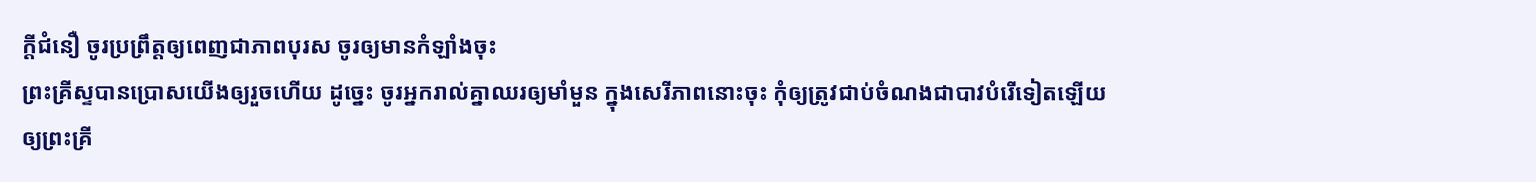ក្ដីជំនឿ ចូរប្រព្រឹត្តឲ្យពេញជាភាពបុរស ចូរឲ្យមានកំឡាំងចុះ
ព្រះគ្រីស្ទបានប្រោសយើងឲ្យរួចហើយ ដូច្នេះ ចូរអ្នករាល់គ្នាឈរឲ្យមាំមួន ក្នុងសេរីភាពនោះចុះ កុំឲ្យត្រូវជាប់ចំណងជាបាវបំរើទៀតឡើយ
ឲ្យព្រះគ្រី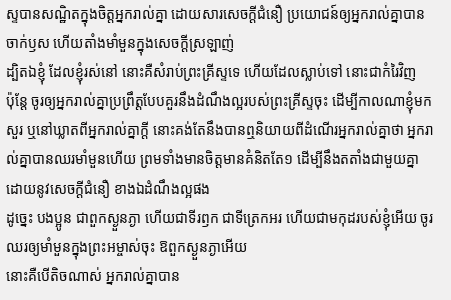ស្ទបានសណ្ឋិតក្នុងចិត្តអ្នករាល់គ្នា ដោយសារសេចក្ដីជំនឿ ប្រយោជន៍ឲ្យអ្នករាល់គ្នាបានចាក់ឫស ហើយតាំងមាំមួនក្នុងសេចក្ដីស្រឡាញ់
ដ្បិតឯខ្ញុំ ដែលខ្ញុំរស់នៅ នោះគឺសំរាប់ព្រះគ្រីស្ទទេ ហើយដែលស្លាប់ទៅ នោះជាកំរៃវិញ
ប៉ុន្តែ ចូរឲ្យអ្នករាល់គ្នាប្រព្រឹត្តបែបគួរនឹងដំណឹងល្អរបស់ព្រះគ្រីស្ទចុះ ដើម្បីកាលណាខ្ញុំមកសួរ ឬនៅឃ្លាតពីអ្នករាល់គ្នាក្តី នោះគង់តែនឹងបានឮនិយាយពីដំណើរអ្នករាល់គ្នាថា អ្នករាល់គ្នាបានឈរមាំមួនហើយ ព្រមទាំងមានចិត្តមានគំនិតតែ១ ដើម្បីនឹងតតាំងជាមួយគ្នា ដោយនូវសេចក្ដីជំនឿ ខាងឯដំណឹងល្អផង
ដូច្នេះ បងប្អូន ជាពួកស្ងួនភ្ងា ហើយជាទីរឭក ជាទីត្រេកអរ ហើយជាមកុដរបស់ខ្ញុំអើយ ចូរឈរឲ្យមាំមួនក្នុងព្រះអម្ចាស់ចុះ ឱពួកស្ងួនភ្ងាអើយ
នោះគឺបើតិចណាស់ អ្នករាល់គ្នាបាន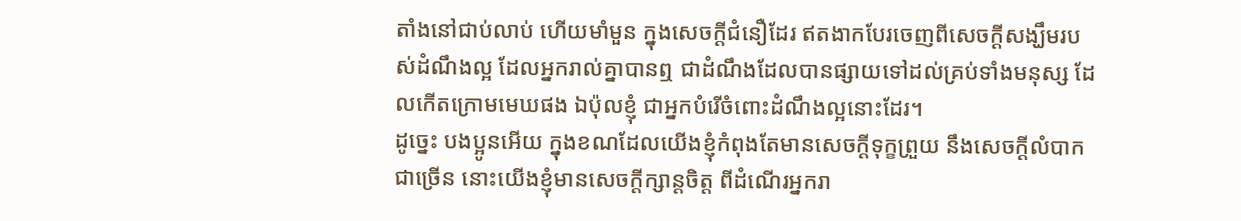តាំងនៅជាប់លាប់ ហើយមាំមួន ក្នុងសេចក្ដីជំនឿដែរ ឥតងាកបែរចេញពីសេចក្ដីសង្ឃឹមរបស់ដំណឹងល្អ ដែលអ្នករាល់គ្នាបានឮ ជាដំណឹងដែលបានផ្សាយទៅដល់គ្រប់ទាំងមនុស្ស ដែលកើតក្រោមមេឃផង ឯប៉ុលខ្ញុំ ជាអ្នកបំរើចំពោះដំណឹងល្អនោះដែរ។
ដូច្នេះ បងប្អូនអើយ ក្នុងខណដែលយើងខ្ញុំកំពុងតែមានសេចក្ដីទុក្ខព្រួយ នឹងសេចក្ដីលំបាកជាច្រើន នោះយើងខ្ញុំមានសេចក្ដីក្សាន្តចិត្ត ពីដំណើរអ្នករា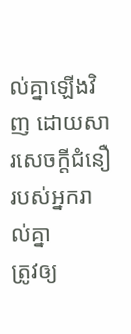ល់គ្នាឡើងវិញ ដោយសារសេចក្ដីជំនឿរបស់អ្នករាល់គ្នា
ត្រូវឲ្យ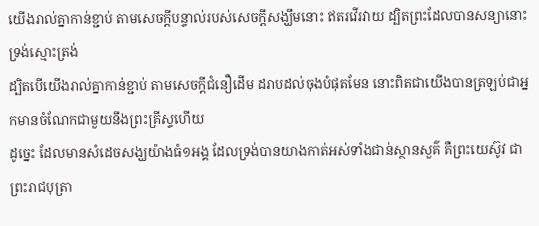យើងរាល់គ្នាកាន់ខ្ជាប់ តាមសេចក្ដីបន្ទាល់របស់សេចក្ដីសង្ឃឹមនោះ ឥតរវើរវាយ ដ្បិតព្រះដែលបានសន្យានោះ ទ្រង់ស្មោះត្រង់
ដ្បិតបើយើងរាល់គ្នាកាន់ខ្ជាប់ តាមសេចក្ដីជំនឿដើម ដរាបដល់ចុងបំផុតមែន នោះពិតជាយើងបានត្រឡប់ជាអ្នកមានចំណែកជាមួយនឹងព្រះគ្រីស្ទហើយ
ដូច្នេះ ដែលមានសំដេចសង្ឃយ៉ាងធំ១អង្គ ដែលទ្រង់បានយាងកាត់អស់ទាំងជាន់ស្ថានសួគ៌ គឺព្រះយេស៊ូវ ជាព្រះរាជបុត្រា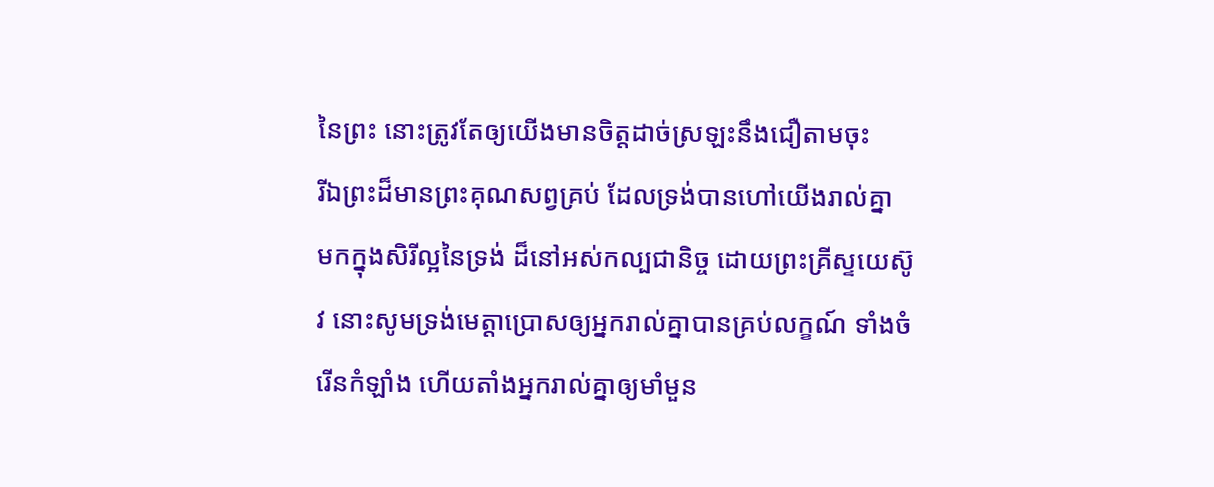នៃព្រះ នោះត្រូវតែឲ្យយើងមានចិត្តដាច់ស្រឡះនឹងជឿតាមចុះ
រីឯព្រះដ៏មានព្រះគុណសព្វគ្រប់ ដែលទ្រង់បានហៅយើងរាល់គ្នា មកក្នុងសិរីល្អនៃទ្រង់ ដ៏នៅអស់កល្បជានិច្ច ដោយព្រះគ្រីស្ទយេស៊ូវ នោះសូមទ្រង់មេត្តាប្រោសឲ្យអ្នករាល់គ្នាបានគ្រប់លក្ខណ៍ ទាំងចំរើនកំឡាំង ហើយតាំងអ្នករាល់គ្នាឲ្យមាំមួន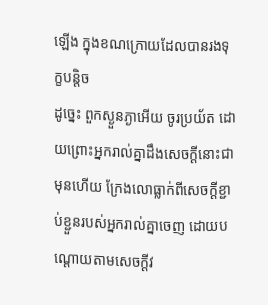ឡើង ក្នុងខណក្រោយដែលបានរងទុក្ខបន្តិច
ដូច្នេះ ពួកស្ងួនភ្ងាអើយ ចូរប្រយ័ត ដោយព្រោះអ្នករាល់គ្នាដឹងសេចក្ដីនោះជាមុនហើយ ក្រែងលោធ្លាក់ពីសេចក្ដីខ្ជាប់ខ្ជួនរបស់អ្នករាល់គ្នាចេញ ដោយបណ្តោយតាមសេចក្ដីវ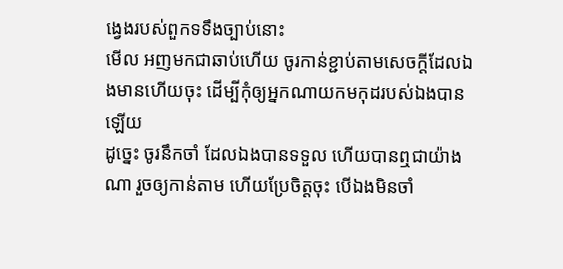ង្វេងរបស់ពួកទទឹងច្បាប់នោះ
មើល អញមកជាឆាប់ហើយ ចូរកាន់ខ្ជាប់តាមសេចក្ដីដែលឯងមានហើយចុះ ដើម្បីកុំឲ្យអ្នកណាយកមកុដរបស់ឯងបានឡើយ
ដូច្នេះ ចូរនឹកចាំ ដែលឯងបានទទួល ហើយបានឮជាយ៉ាងណា រួចឲ្យកាន់តាម ហើយប្រែចិត្តចុះ បើឯងមិនចាំ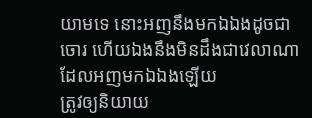យាមទេ នោះអញនឹងមកឯឯងដូចជាចោរ ហើយឯងនឹងមិនដឹងជាវេលាណា ដែលអញមកឯឯងឡើយ
ត្រូវឲ្យនិយាយ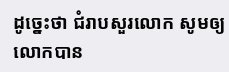ដូច្នេះថា ជំរាបសួរលោក សូមឲ្យលោកបាន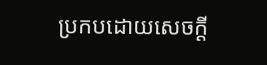ប្រកបដោយសេចក្ដី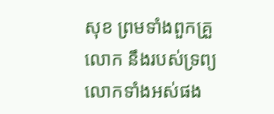សុខ ព្រមទាំងពួកគ្រួលោក នឹងរបស់ទ្រព្យលោកទាំងអស់ផង